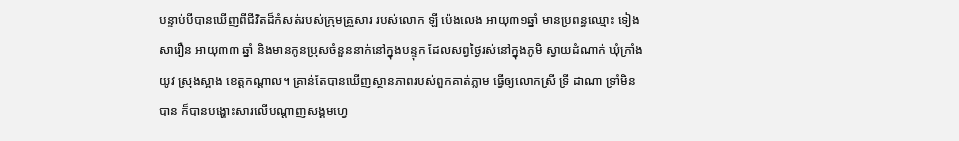បន្ទាប់បីបានឃើញពីជីវិតដ៏កំសត់របស់ក្រុមគ្រួសារ របស់លោក ឡី ប៉េងលេង អាយុ៣១ឆ្នាំ មានប្រពន្ធឈ្មោះ ទៀង សារឿន អាយុ៣៣ ឆ្នាំ និងមានកូនប្រុសចំនួននាក់នៅក្នុងបន្ទុក ដែលសព្វថ្ងៃរស់នៅក្នុងភូមិ ស្វាយដំណាក់ ឃុំក្រាំងយូវ ស្រុងស្អាង ខេត្តកណ្តាល។ គ្រាន់តែបានឃើញស្ថានភាពរបស់ពួកគាត់ភ្លាម ធ្វើឲ្យលោកស្រី ទ្រី ដាណា ទ្រាំមិនបាន ក៏បានបង្ហោះសារលើបណ្តាញសង្គមហ្វេ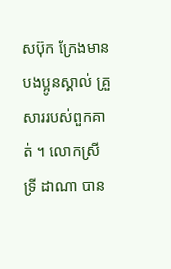សប៊ុក ក្រែងមានបងប្អូនស្គាល់ គ្រួសាររបស់ពួកគាត់ ។ លោកស្រី ទ្រី ដាណា បាន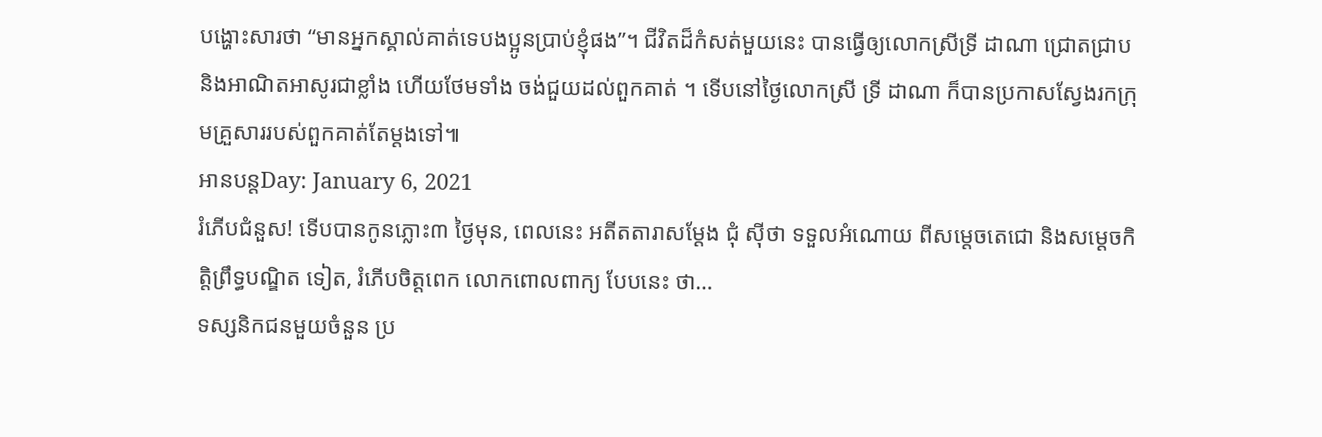បង្ហោះសារថា “មានអ្នកស្គាល់គាត់ទេបងប្អូនប្រាប់ខ្ញុំផង”។ ជីវិតដ៏កំសត់មួយនេះ បានធ្វើឲ្យលោកស្រីទ្រី ដាណា ជ្រោតជ្រាប និងអាណិតអាសូរជាខ្លាំង ហើយថែមទាំង ចង់ជួយដល់ពួកគាត់ ។ ទើបនៅថ្ងៃលោកស្រី ទ្រី ដាណា ក៏បានប្រកាសស្វែងរកក្រុមគ្រួសាររបស់ពួកគាត់តែម្តងទៅ៕
អានបន្តDay: January 6, 2021
រំភើបជំនួស! ទើបបានកូនភ្លោះ៣ ថ្ងៃមុន, ពេលនេះ អតីតតារាសម្ដែង ជុំ ស៊ីថា ទទួលអំណោយ ពីសម្តេចតេជោ និងសម្តេចកិត្តិព្រឹទ្ធបណ្ឌិត ទៀត, រំភើបចិត្តពេក លោកពោលពាក្យ បែបនេះ ថា…
ទស្សនិកជនមួយចំនួន ប្រ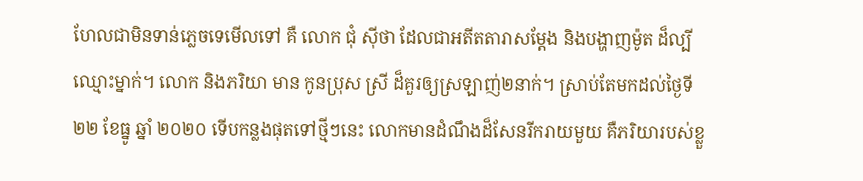ហែលជាមិនទាន់ភ្លេចទេមើលទៅ គឺ លោក ជុំ ស៊ីថា ដែលជាអតីតតារាសម្ដែង និងបង្ហាញម៉ូត ដ៏ល្បីឈ្មោះម្នាក់។ លោក និងភរិយា មាន កូនប្រុស ស្រី ដ៏គួរឲ្យស្រឡាញ់២នាក់។ ស្រាប់តែមកដល់ថ្ងៃទី ២២ ខែធ្នូ ឆ្នាំ ២០២០ ទើបកន្លងផុតទៅថ្មីៗនេះ លោកមានដំណឹងដ៏សែនរីករាយមួយ គឺភរិយារបស់ខ្លួ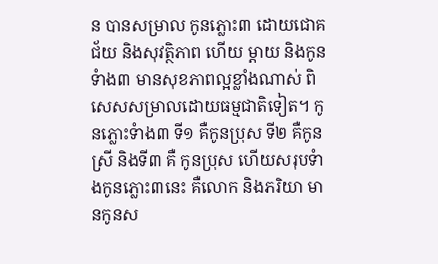ន បានសម្រាល កូនភ្លោះ៣ ដោយជោគជ័យ និងសុវត្ថិភាព ហើយ ម្តាយ និងកូនទំាង៣ មានសុខភាពល្អខ្លាំងណាស់ ពិសេសសម្រាលដោយធម្មជាតិទៀត។ កូនភ្លោះទំាង៣ ទី១ គឺកូនប្រុស ទី២ គឺកូនស្រី និងទី៣ គឺ កូនប្រុស ហើយសរុបទំាងកូនភ្លោះ៣នេះ គឺលោក និងភរិយា មានកូនស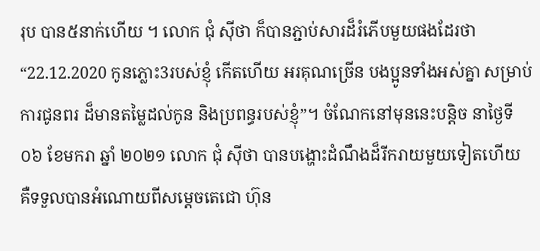រុប បាន៥នាក់ហើយ ។ លោក ជុំ ស៊ីថា ក៏បានភ្ជាប់សារដ៏រំភើបមួយផងដែរថា “22.12.2020 កូនភ្លោះ3របស់ខ្ញុំ កើតហើយ អរគុណច្រើន បងប្អូនទាំងអស់គ្នា សម្រាប់ការជូនពរ ដ៏មានតម្លៃដល់កូន និងប្រពន្ធរបស់ខ្ញុំ”។ ចំណែកនៅមុននេះបន្តិច នាថ្ងៃទី ០៦ ខែមករា ឆ្នាំ ២០២១ លោក ជុំ ស៊ីថា បានបង្ហោះដំណឹងដ៏រីករាយមួយទៀតហើយ គឺទទួលបានអំណោយពីសម្តេចតេជោ ហ៊ុន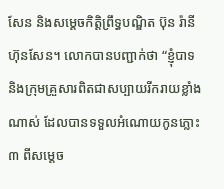សែន និងសម្តេចកិត្តិព្រឹទ្ធបណ្ឌិត ប៊ុន រ៉ានី ហ៊ុនសែន។ លោកបានបញ្ជាក់ថា “ខ្ញុំបាទ និងក្រុមគ្រួសារពិតជាសប្បាយរីករាយខ្លាំងណាស់ ដែលបានទទួលអំណោយកូនភ្លោះ៣ ពីសម្តេច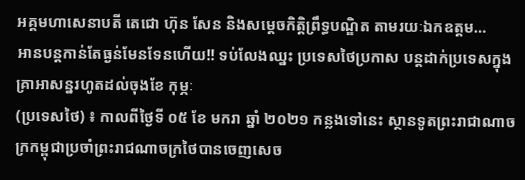អគ្គមហាសេនាបតី តេជោ ហ៊ុន សែន និងសម្តេចកិត្តិព្រឹទ្ធបណ្ឌិត តាមរយៈឯកឧត្តម…
អានបន្តកាន់តែធ្ងន់មែនទែនហើយ!! ទប់លែងឈ្នះ ប្រទេសថៃប្រកាស បន្ដដាក់ប្រទេសក្នុងគ្រាអាសន្នរហូតដល់ចុងខែ កុម្ភៈ
(ប្រទេសថៃ) ៖ កាលពីថ្ងៃទី ០៥ ខែ មករា ឆ្នាំ ២០២១ កន្លងទៅនេះ ស្ថានទូតព្រះរាជាណាចក្រកម្ពុជាប្រចាំព្រះរាជណាចក្រថៃបានចេញសេច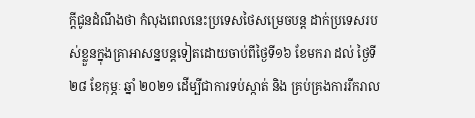ក្ដីជូនដំណឹងថា កំលុងពេលនេះប្រទេសថៃសម្រេចបន្ត ដាក់ប្រទេសរបស់ខ្លួនក្នុងគ្រាអាសន្នបន្តទៀតដោយចាប់ពីថ្ងៃទី១៦ ខែមករា ដល់ ថ្ងៃទី ២៨ ខែកុម្ភៈ ឆ្នាំ ២០២១ ដើម្បីជាការទប់ស្កាត់ និង គ្រប់គ្រងការរីករាល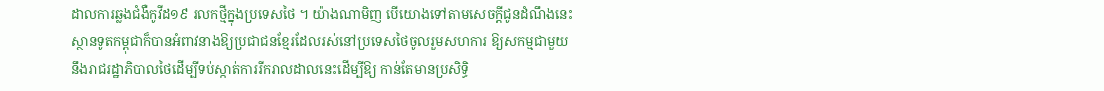ដាលការឆ្លងជំងឺកូវីដ១៩ រលកថ្មីក្នុងប្រទេសថៃ ។ យ៉ាងណាមិញ បើយោងទៅតាមសេចក្ដីជូនដំណឹងនេះ ស្ថានទូតកម្ពុជាក៏បានអំពាវនាងឱ្យប្រជាជនខ្មែរដែលរស់នៅប្រទេសថៃចូលរួមសហការ ឱ្យសកម្មជាមួយនឹងរាជរដ្ឋាភិបាលថៃដើម្បីទប់ស្កាត់ការរីករាលដាលនេះដើម្បីឱ្យ កាន់តែមានប្រសិទ្ធិ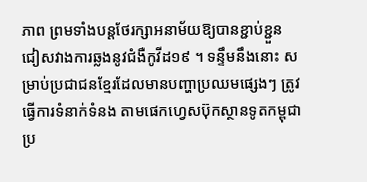ភាព ព្រមទាំងបន្តថែរក្សាអនាម័យឱ្យបានខ្ជាប់ខ្ជួន ជៀសវាងការឆ្លងនូវជំងឺកូវីដ១៩ ។ ទន្ទឹមនឹងនោះ សម្រាប់ប្រជាជនខ្មែរដែលមានបញ្ហាប្រឈមផ្សេងៗ ត្រូវធ្វើការទំនាក់ទំនង តាមផេកហ្វេសប៊ុកស្ថានទូតកម្ពុជាប្រ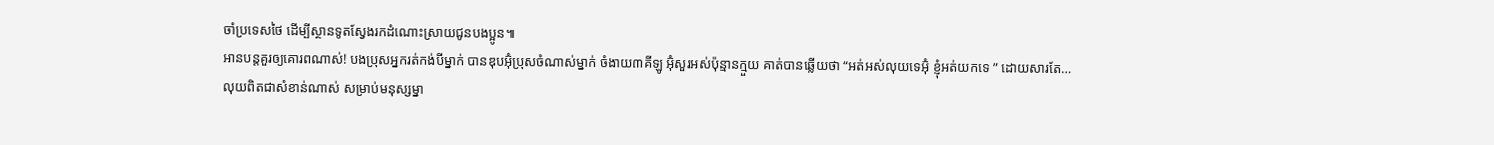ចាំប្រទេសថៃ ដើម្បីស្ថានទូតស្វែងរកដំណោះស្រាយជូនបងប្អូន៕
អានបន្តគួរឲ្យគោរពណាស់! បងប្រុសអ្នករត់កង់បីម្នាក់ បានឌុបអ៊ុំប្រុសចំណាស់ម្នាក់ ចំងាយ៣គីឡូ អ៊ុំសួរអស់ប៉ុន្មានក្មួយ គាត់បានឆ្លើយថា “អត់អស់លុយទេអ៊ុំ ខ្ញុំអត់យកទេ ” ដោយសារតែ…
លុយពិតជាសំខាន់ណាស់ សម្រាប់មនុស្សម្នា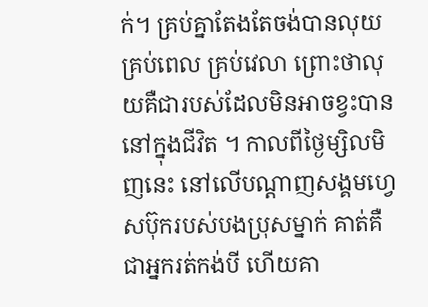ក់។ គ្រប់គ្នាតែងតែចង់បានលុយ គ្រប់ពេល គ្រប់វេលា ព្រោះថាលុយគឺជារបស់ដែលមិនអាចខ្វះបាននៅក្នុងជីវិត ។ កាលពីថ្ងៃម្សិលមិញនេះ នៅលើបណ្តាញសង្គមហ្វេសប៊ុករបស់បងប្រុសម្នាក់ គាត់គឺជាអ្នករត់កង់បី ហើយគា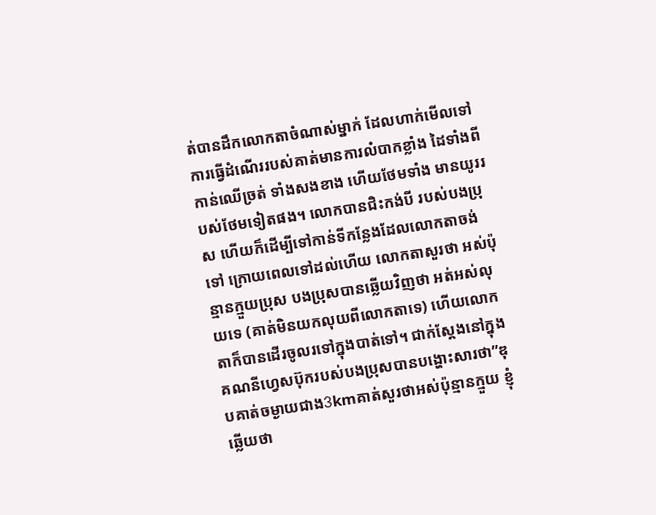ត់បានដឹកលោកតាចំណាស់ម្នាក់ ដែលហាក់មើលទៅការធ្វើដំណើររបស់គាត់មានការលំបាកខ្លាំង ដៃទាំងពីកាន់ឈើច្រត់ ទាំងសងខាង ហើយថែមទាំង មានយូររបស់ថែមទៀតផង។ លោកបានជិះកង់បី របស់បងប្រុស ហើយក៏ដើម្បីទៅកាន់ទីកន្លែងដែលលោកតាចង់ទៅ ក្រោយពេលទៅដល់ហើយ លោកតាសួរថា អស់ប៉ុន្មានក្មួយប្រុស បងប្រុសបានឆ្លើយវិញថា អត់អស់លុយទេ (គាត់មិនយកលុយពីលោកតាទេ) ហើយលោកតាក៏បានដើរចូលរទៅក្នុងបាត់ទៅ។ ជាក់ស្តែងនៅក្នុងគណនីហ្វេសប៊ុករបស់បងប្រុសបានបង្ហោះសារថា”ឌុបគាត់ចម្ងាយជាង3kmគាត់សួរថាអស់ប៉ុន្មានក្មួយ ខ្ញុំឆ្លេីយថា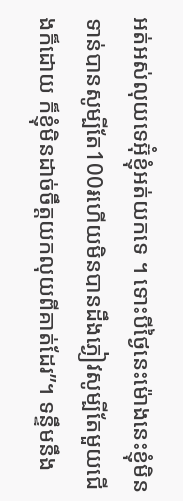អត់អស់លុយទេអ៊ុំខ្ញុំអត់យកទេ ។ ទោះបីថ្ងៃនេះម៉ោងនេះខ្ញុំមិនទាន់បានសូម្បីតែ100៛ហេីយមិនបានដឹងភ្ងៀវសូម្បីតែមួយជេីងក៏ដោយ ក៏ខ្ញុំមិនដាច់ចឹត្តយកលុយពីគាត់ដែរ”។ ទន្ទឹមនឹង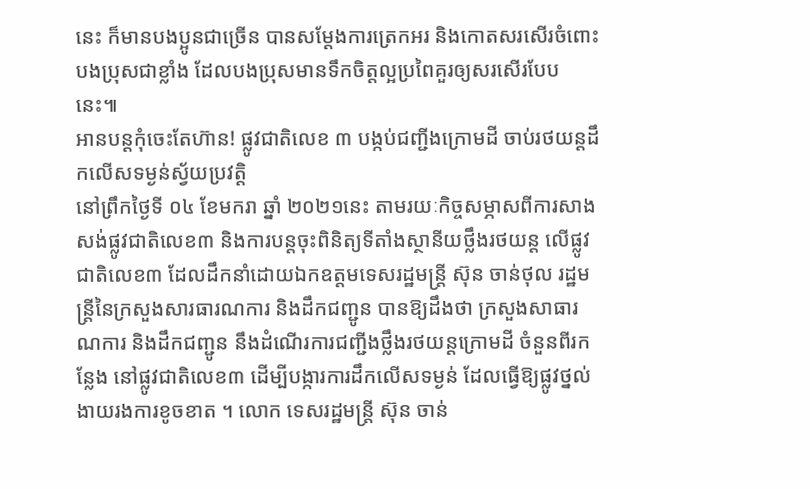នេះ ក៏មានបងប្អូនជាច្រើន បានសម្តែងការត្រេកអរ និងកោតសរសើរចំពោះបងប្រុសជាខ្លាំង ដែលបងប្រុសមានទឹកចិត្តល្អប្រពៃគួរឲ្យសរសើរបែបនេះ៕
អានបន្តកុំចេះតែហ៊ាន! ផ្លូវជាតិលេខ ៣ បង្កប់ជញ្ជីងក្រោមដី ចាប់រថយន្តដឹកលើសទម្ងន់ស្វ័យប្រវត្តិ
នៅព្រឹកថ្ងៃទី ០៤ ខែមករា ឆ្នាំ ២០២១នេះ តាមរយៈកិច្ចសម្ភាសពីការសាងសង់ផ្លូវជាតិលេខ៣ និងការបន្តចុះពិនិត្យទីតាំងស្ថានីយថ្លឹងរថយន្ត លើផ្លូវជាតិលេខ៣ ដែលដឹកនាំដោយឯកឧត្តមទេសរដ្ឋមន្ត្រី ស៊ុន ចាន់ថុល រដ្ឋមន្ត្រីនៃក្រសួងសារធារណការ និងដឹកជញ្ជូន បានឱ្យដឹងថា ក្រសួងសាធារណការ និងដឹកជញ្ជូន នឹងដំណើរការជញ្ជីងថ្លឹងរថយន្តក្រោមដី ចំនួនពីរកន្លែង នៅផ្លូវជាតិលេខ៣ ដើម្បីបង្ការការដឹកលើសទម្ងន់ ដែលធ្វើឱ្យផ្លូវថ្នល់ងាយរងការខូចខាត ។ លោក ទេសរដ្ឋមន្ត្រី ស៊ុន ចាន់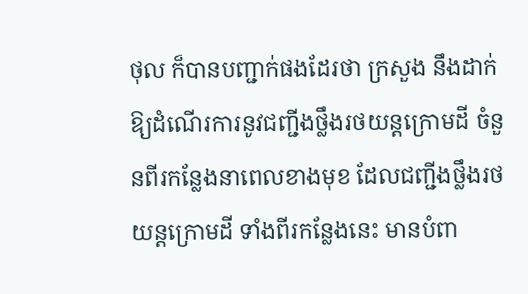ថុល ក៏បានបញ្ជាក់ផងដែរថា ក្រសួង នឹងដាក់ឱ្យដំណើរការនូវជញ្ជីងថ្លឹងរថយន្តក្រោមដី ចំនួនពីរកន្លែងនាពេលខាងមុខ ដែលជញ្ជីងថ្លឹងរថយន្តក្រោមដី ទាំងពីរកន្លែងនេះ មានបំពា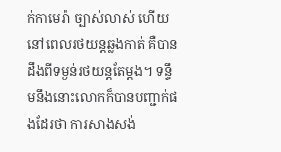ក់កាមេរ៉ា ច្បាស់លាស់ ហើយនៅពេលរថយន្តឆ្លងកាត់ គឺបានដឹងពីទម្ងន់រថយន្តតែម្ដង។ ទន្ទឹមនឹងនោះលោកក៏បានបញ្ជាក់ផងដែរថា ការសាងសង់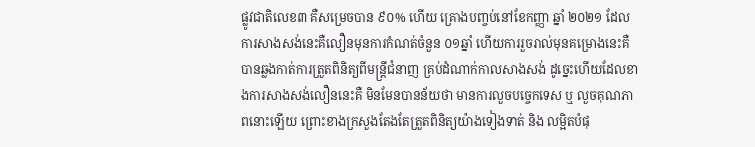ផ្លូវជាតិលេខ៣ គឺសម្រេចបាន ៩០% ហើយ គ្រោងបញ្ចប់នៅខែកញ្ញា ឆ្នាំ ២០២១ ដែលការសាងសង់នេះគឺលឿនមុនការកំណត់ចំនួន ០១ឆ្នាំ ហើយការរួចរាល់មុនគម្រោងនេះគឺបានឆ្លងកាត់ការត្រួតពិនិត្យពីមន្ត្រីជំនាញ គ្រប់ដំណាក់កាលសាងសង់ ដូច្នេះហើយដែលខាងការសាងសង់លឿននេះគឺ មិនមែនបានន័យថា មានការលួចបច្ចេកទេស ឬ លួចគុណភាពនោះឡើយ ព្រោះខាងក្រសួងតែងតែត្រួតពិនិត្យយ៉ាងទៀងទាត់ និង លម្អិតបំផុ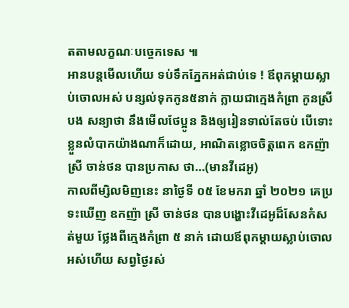តតាមលក្ខណៈបច្ចេកទេស ៕
អានបន្តមើលហើយ ទប់ទឹកភ្នែកអត់ជាប់ទេ ! ឪពុកម្តាយស្លាប់ចោលអស់ បន្សល់ទុកកូន៥នាក់ ក្លាយជាក្មេងកំព្រា កូនស្រីបង សន្យាថា នឹងមើលថែប្អូន និងឲ្យរៀនទាល់តែចប់ បើទោះខ្លួនលំបាកយ៉ាងណាក៏ដោយ, អាណិតខ្លោចចិត្តពេក ឧកញ៉ា ស្រី ចាន់ថន បានប្រកាស ថា…(មានវីដេអូ)
កាលពីម្សិលមិញនេះ នាថ្ងៃទី ០៥ ខែមករា ឆ្នាំ ២០២១ គេប្រទះឃើញ ឧកញ៉ា ស្រី ចាន់ថន បានបង្ហោះវីដេអូដ៏សែនកំសត់មួយ ថ្លែងពីក្មេងកំព្រា ៥ នាក់ ដោយឪពុកម្តាយស្លាប់ចោលអស់ហើយ សព្វថ្ងៃរស់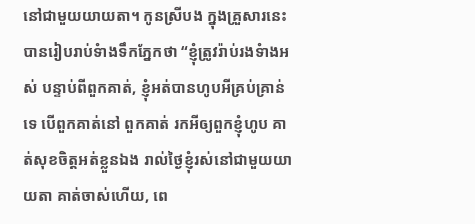នៅជាមួយយាយតា។ កូនស្រីបង ក្នុងគ្រួសារនេះ បានរៀបរាប់ទំាងទឹកភ្នែកថា “ខ្ញុំត្រូវរ៉ាប់រងទំាងអស់ បន្ទាប់ពីពួកគាត់, ខ្ញុំអត់បានហូបអីគ្រប់គ្រាន់ទេ បើពួកគាត់នៅ ពួកគាត់ រកអីឲ្យពួកខ្ញុំហូប គាត់សុខចិត្តអត់ខ្លួនឯង រាល់ថ្ងៃខ្ញុំរស់នៅជាមួយយាយតា គាត់ចាស់ហើយ, ពេ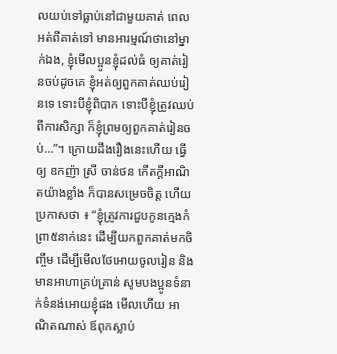លយប់ទៅធ្លាប់នៅជាមួយគាត់ ពេលអត់ពីគាត់ទៅ មានអារម្មណ៍ថានៅម្នាក់ឯង, ខ្ញុំមើលប្អូនខ្ញុំដល់ធំ ឲ្យគាត់រៀនចប់ដូចគេ ខ្ញុំអត់ឲ្យពួកគាត់ឈប់រៀនទេ ទោះបីខ្ញុំពិបាក ទោះបីខ្ញុំត្រូវឈប់ពីការសិក្សា ក៏ខ្ញុំព្រមឲ្យពួកគាត់រៀនចប់…”។ ក្រោយដឹងរឿងនេះហើយ ធ្វើឲ្យ ឧកញ៉ា ស្រី ចាន់ថន កើតក្តីអាណិតយ៉ាងខ្លាំង ក៏បានសម្រេចចិត្ត ហើយប្រកាសថា ៖ “ខ្ញុំត្រូវការជួបកូនក្មេងកំព្រា៥នាក់នេះ ដើម្បីយកពួកគាត់មកចិញ្ចឹម ដើម្បីមើលថែអោយចូលរៀន និងមានអាហាគ្រប់គ្រាន់ សូមបងប្អូនទំនាក់ទំនង់អោយខ្ញុំផង មើលហើយ អាណិតណាស់ ឪពុកស្លាប់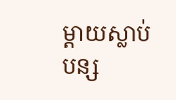ម្តាយស្លាប់ បន្ស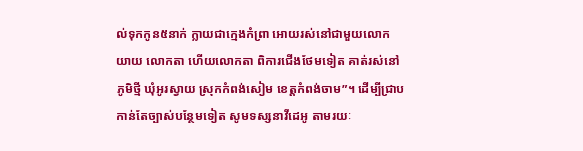ល់ទុកកូន៥នាក់ ក្លាយជាក្មេងកំព្រា អោយរស់នៅជាមួយលោកយាយ លោកតា ហើយលោកតា ពិការជើងថែមទៀត គាត់រស់នៅភូមិថ្មី ឃុំអូរស្វាយ ស្រុកកំពង់សៀម ខេត្តកំពង់ចាម”។ ដើម្បីជ្រាប កាន់តែច្បាស់បន្ថែមទៀត សូមទស្សនាវីដេអូ តាមរយៈ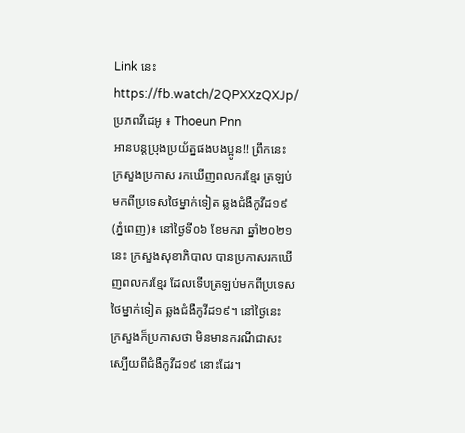Link នេះ https://fb.watch/2QPXXzQXJp/ ប្រភពវីដេអូ ៖ Thoeun Pnn
អានបន្តប្រុងប្រយ័ត្នផងបងប្អូន!! ព្រឹកនេះ ក្រសួងប្រកាស រកឃើញពលករខ្មែរ ត្រឡប់មកពីប្រទេសថៃម្នាក់ទៀត ឆ្លងជំងឺកូវីដ១៩
(ភ្នំពេញ)៖ នៅថ្ងៃទី០៦ ខែមករា ឆ្នាំ២០២១នេះ ក្រសួងសុខាភិបាល បានប្រកាសរកឃើញពលករខ្មែរ ដែលទើបត្រឡប់មកពីប្រទេសថៃម្នាក់ទៀត ឆ្លងជំងឺកូវីដ១៩។ នៅថ្ងៃនេះ ក្រសួងក៏ប្រកាសថា មិនមានករណីជាសះស្បើយពីជំងឺកូវីដ១៩ នោះដែរ។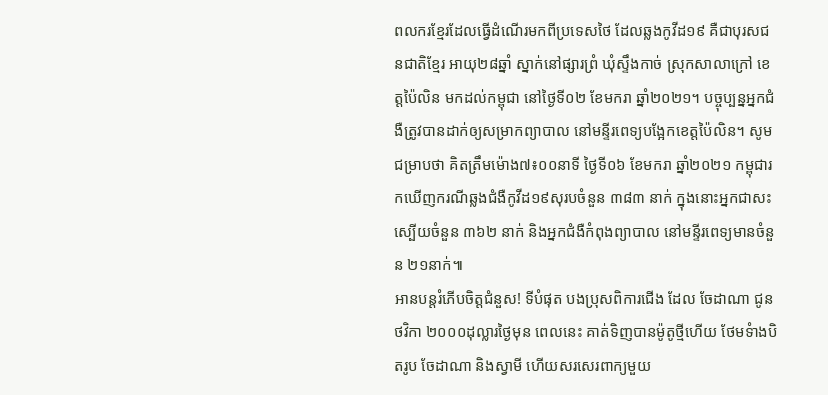ពលករខ្មែរដែលធ្វើដំណើរមកពីប្រទេសថៃ ដែលឆ្លងកូវីដ១៩ គឺជាបុរសជនជាតិខ្មែរ អាយុ២៨ឆ្នាំ ស្នាក់នៅផ្សារព្រំ ឃុំស្ទឹងកាច់ ស្រុកសាលាក្រៅ ខេត្តប៉ៃលិន មកដល់កម្ពុជា នៅថ្ងៃទី០២ ខែមករា ឆ្នាំ២០២១។ បច្ចុប្បន្នអ្នកជំងឺត្រូវបានដាក់ឲ្យសម្រាកព្យាបាល នៅមន្ទីរពេទ្យបង្អែកខេត្តប៉ៃលិន។ សូមជម្រាបថា គិតត្រឹមម៉ោង៧៖០០នាទី ថ្ងៃទី០៦ ខែមករា ឆ្នាំ២០២១ កម្ពុជារកឃើញករណីឆ្លងជំងឺកូវីដ១៩សុរបចំនួន ៣៨៣ នាក់ ក្នុងនោះអ្នកជាសះស្បើយចំនួន ៣៦២ នាក់ និងអ្នកជំងឺកំពុងព្យាបាល នៅមន្ទីរពេទ្យមានចំនួន ២១នាក់៕
អានបន្តរំភើបចិត្តជំនួស! ទីបំផុត បងប្រុសពិការជើង ដែល ចែដាណា ជូនថវិកា ២០០០ដុល្លារថ្ងៃមុន ពេលនេះ គាត់ទិញបានម៉ូតូថ្មីហើយ ថែមទំាងបិតរូប ចែដាណា និងស្វាមី ហើយសរសេរពាក្យមួយ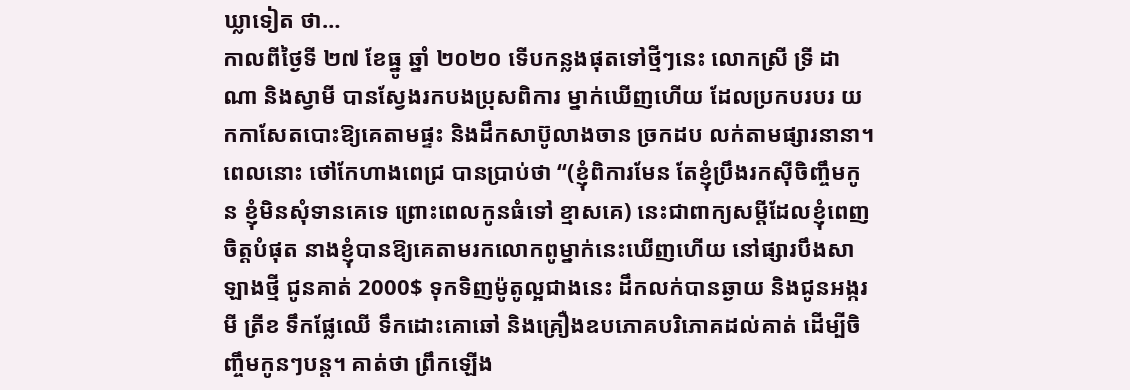ឃ្លាទៀត ថា…
កាលពីថ្ងៃទី ២៧ ខែធ្នូ ឆ្នាំ ២០២០ ទើបកន្លងផុតទៅថ្មីៗនេះ លោកស្រី ទ្រី ដាណា និងស្វាមី បានស្វែងរកបងប្រុសពិការ ម្នាក់ឃើញហើយ ដែលប្រកបរបរ យកកាសែតបោះឱ្យគេតាមផ្ទះ និងដឹកសាប៊ូលាងចាន ច្រកដប លក់តាមផ្សារនានា។ ពេលនោះ ថៅកែហាងពេជ្រ បានប្រាប់ថា “(ខ្ញុំពិការមែន តែខ្ញុំប្រឹងរកស៊ីចិញ្ចឹមកូន ខ្ញុំមិនសុំទានគេទេ ព្រោះពេលកូនធំទៅ ខ្មាសគេ) នេះជាពាក្យសម្ដីដែលខ្ញុំពេញចិត្តបំផុត នាងខ្ញុំបានឱ្យគេតាមរកលោកពូម្នាក់នេះឃើញហើយ នៅផ្សារបឹងសាឡាងថ្មី ជូនគាត់ 2000$ ទុកទិញម៉ូតូល្អជាងនេះ ដឹកលក់បានឆ្ងាយ និងជូនអង្ករ មី ត្រីខ ទឹកផ្លែឈើ ទឹកដោះគោឆៅ និងគ្រឿងឧបភោគបរិភោគដល់គាត់ ដើម្បីចិញ្ចឹមកូនៗបន្ត។ គាត់ថា ព្រឹកឡើង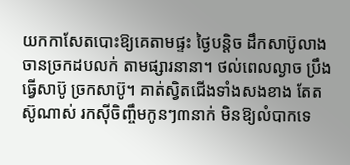យកកាសែតបោះឱ្យគេតាមផ្ទះ ថ្ងៃបន្តិច ដឹកសាប៊ូលាងចានច្រកដបលក់ តាមផ្សារនានា។ ថល់ពេលល្ងាច ប្រឹងធ្វើសាប៊ូ ច្រកសាប៊ូ។ គាត់ស្វិតជើងទាំងសងខាង តែតស៊ូណាស់ រកស៊ីចិញ្ចឹមកូនៗ៣នាក់ មិនឱ្យលំបាកទេ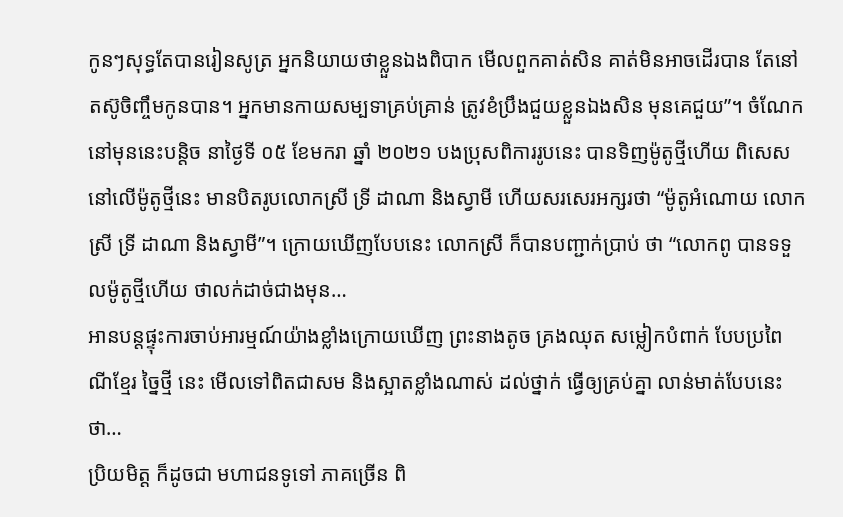កូនៗសុទ្ធតែបានរៀនសូត្រ អ្នកនិយាយថាខ្លួនឯងពិបាក មើលពួកគាត់សិន គាត់មិនអាចដើរបាន តែនៅតស៊ូចិញ្ចឹមកូនបាន។ អ្នកមានកាយសម្បទាគ្រប់គ្រាន់ ត្រូវខំប្រឹងជួយខ្លួនឯងសិន មុនគេជួយ”។ ចំណែកនៅមុននេះបន្តិច នាថ្ងៃទី ០៥ ខែមករា ឆ្នាំ ២០២១ បងប្រុសពិការរូបនេះ បានទិញម៉ូតូថ្មីហើយ ពិសេសនៅលើម៉ូតូថ្មីនេះ មានបិតរូបលោកស្រី ទ្រី ដាណា និងស្វាមី ហើយសរសេរអក្សរថា “ម៉ូតូអំណោយ លោកស្រី ទ្រី ដាណា និងស្វាមី”។ ក្រោយឃើញបែបនេះ លោកស្រី ក៏បានបញ្ជាក់ប្រាប់ ថា “លោកពូ បានទទួលម៉ូតូថ្មីហើយ ថាលក់ដាច់ជាងមុន…
អានបន្តផ្ទុះការចាប់អារម្មណ៍យ៉ាងខ្លាំងក្រោយឃើញ ព្រះនាងតូច គ្រងឈុត សម្លៀកបំពាក់ បែបប្រពៃណីខ្មែរ ច្នៃថ្មី នេះ មើលទៅពិតជាសម និងស្អាតខ្លាំងណាស់ ដល់ថ្នាក់ ធ្វើឲ្យគ្រប់គ្នា លាន់មាត់បែបនេះ ថា…
ប្រិយមិត្ត ក៏ដូចជា មហាជនទូទៅ ភាគច្រើន ពិ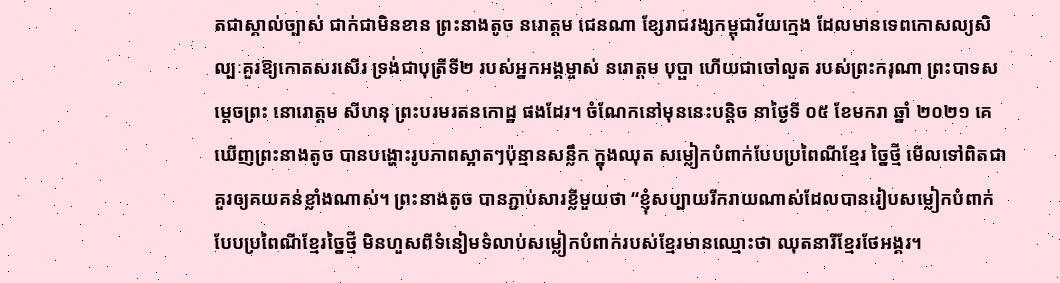តជាស្គាល់ច្បាស់ ជាក់ជាមិនខាន ព្រះនាងតូច នរោត្តម ជេនណា ខ្សែរាជវង្សកម្ពុជាវ័យក្មេង ដែលមានទេពកោសល្យសិល្បៈគួរឱ្យកោតសរសើរ ទ្រង់ជាបុត្រីទី២ របស់អ្នកអង្គម្ចាស់ នរោត្តម បុប្ផា ហើយជាចៅលួត របស់ព្រះករុណា ព្រះបាទសម្តេចព្រះ នោរោត្តម សីហនុ ព្រះបរមរតនកោដ្ឋ ផងដែរ។ ចំណែកនៅមុននេះបន្តិច នាថ្ងៃទី ០៥ ខែមករា ឆ្នាំ ២០២១ គេឃើញព្រះនាងតូច បានបង្ហោះរូបភាពស្អាតៗប៉ុន្មានសន្លឹក ក្នុងឈុត សម្លៀកបំពាក់បែបប្រពៃណីខ្មែរ ច្នៃថ្មី មើលទៅពិតជាគួរឲ្យគយគន់ខ្លាំងណាស់។ ព្រះនាងតូច បានភ្ជាប់សារខ្លីមួយថា “ខ្ញុំសប្បាយរីករាយណាស់ដែលបានរៀបសម្លៀកបំពាក់បែបប្រពៃណីខ្មែរច្នៃថ្មី មិនហួសពីទំនៀមទំលាប់សម្លៀកបំពាក់របស់ខ្មែរមានឈ្មោះថា ឈុតនារីខ្មែរថែអង្គរ។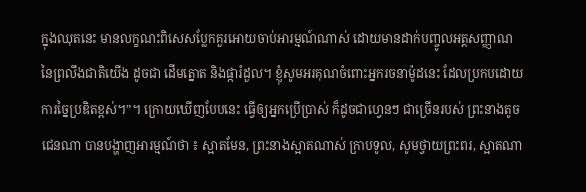ក្នុងឈុតនេះ មានលក្ខណះពិសេសប្លែកគួរអោយចាប់អារម្មណ៍ណាស់ ដោយមានដាក់បញ្ចូលអត្តសញ្ញាណនៃព្រលឹងជាតិយើង ដូចជា ដើមត្នោត និងផ្ការំដួល។ ខ្ញុំសូមអរគុណចំពោះអ្នករចនាម៉ូដនេះ ដែលប្រកបដោយការច្នៃប្រឌិតខ្ពស់។”។ ក្រោយឃើញបែបនេះ ធ្វើឲ្យអ្នកប្រើប្រាស់ ក៏ដូចជាហ្វេនៗ ជាច្រើនរបស់ ព្រះនាងតូច ជេនណា បានបង្ហាញអារម្មណ៍ថា ៖ ស្អាតមែន, ព្រះនាងស្អាតណាស់ ក្រាបទូល, សូមថ្វាយព្រះពរ, ស្អាតណា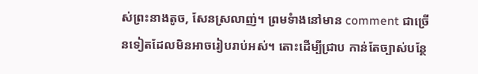ស់ព្រះនាងតូច, សែនស្រលាញ់។ ព្រមទំាងនៅមាន comment ជាច្រើនទៀតដែលមិនអាចរៀបរាប់អស់។ តោះដើម្បីជ្រាប កាន់តែច្បាស់បន្ថែ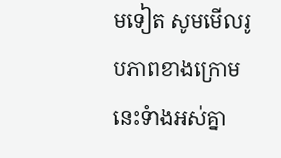មទៀត សូមមើលរូបភាពខាងក្រោមនេះទំាងអស់គ្នា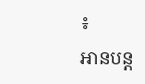៖
អានបន្ត